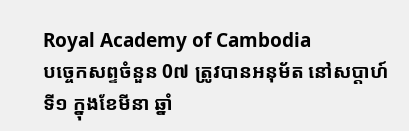Royal Academy of Cambodia
បច្ចេកសព្ទចំនួន 0៧ ត្រូវបានអនុម័ត នៅសប្តាហ៍ទី១ ក្នុងខែមីនា ឆ្នាំ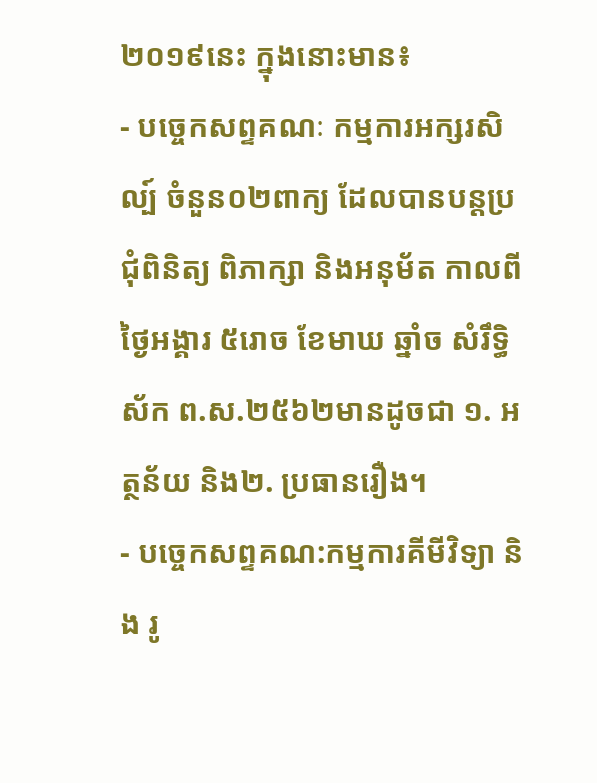២០១៩នេះ ក្នុងនោះមាន៖
- បច្ចេកសព្ទគណៈ កម្មការអក្សរសិល្ប៍ ចំនួន០២ពាក្យ ដែលបានបន្តប្រជុំពិនិត្យ ពិភាក្សា និងអនុម័ត កាលពីថ្ងៃអង្គារ ៥រោច ខែមាឃ ឆ្នាំច សំរឹទ្ធិស័ក ព.ស.២៥៦២មានដូចជា ១. អត្ថន័យ និង២. ប្រធានរឿង។
- បច្ចេកសព្ទគណ:កម្មការគីមីវិទ្យា និង រូ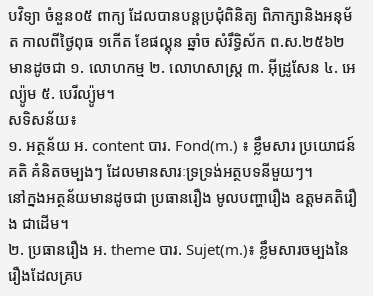បវិទ្យា ចំនួន០៥ ពាក្យ ដែលបានបន្តប្រជុំពិនិត្យ ពិភាក្សានិងអនុម័ត កាលពីថ្ងៃពុធ ១កើត ខែផល្គុន ឆ្នាំច សំរឹទ្ធិស័ក ព.ស.២៥៦២ មានដូចជា ១. លោហកម្ម ២. លោហសាស្ត្រ ៣. អ៊ីដ្រូសែន ៤. អេល្យ៉ូម ៥. បេរីល្យ៉ូម។
សទិសន័យ៖
១. អត្ថន័យ អ. content បារ. Fond(m.) ៖ ខ្លឹមសារ ប្រយោជន៍ គតិ គំនិតចម្បងៗ ដែលមានសារៈទ្រទ្រង់អត្ថបទនីមួយៗ។
នៅក្នងអត្ថន័យមានដូចជា ប្រធានរឿង មូលបញ្ហារឿង ឧត្តមគតិរឿង ជាដើម។
២. ប្រធានរឿង អ. theme បារ. Sujet(m.)៖ ខ្លឹមសារចម្បងនៃរឿងដែលគ្រប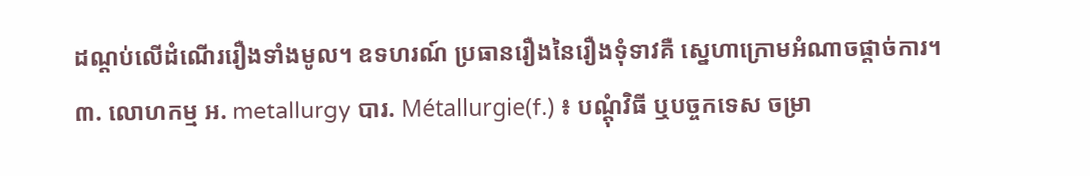ដណ្តប់លើដំណើររឿងទាំងមូល។ ឧទហរណ៍ ប្រធានរឿងនៃរឿងទុំទាវគឺ ស្នេហាក្រោមអំណាចផ្តាច់ការ។
៣. លោហកម្ម អ. metallurgy បារ. Métallurgie(f.) ៖ បណ្តុំវិធី ឬបច្ចកទេស ចម្រា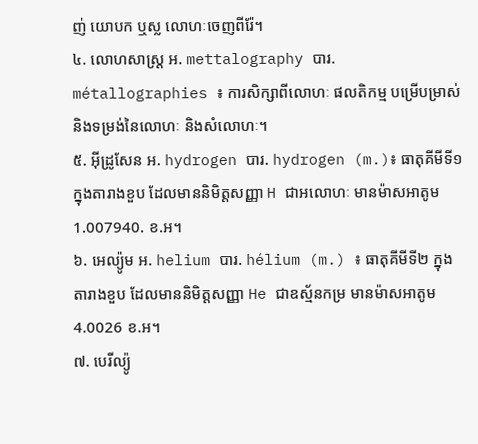ញ់ យោបក ឬស្ល លោហៈចេញពីរ៉ែ។
៤. លោហសាស្ត្រ អ. mettalography បារ. métallographies ៖ ការសិក្សាពីលោហៈ ផលតិកម្ម បម្រើបម្រាស់ និងទម្រង់នៃលោហៈ និងសំលោហៈ។
៥. អ៊ីដ្រូសែន អ. hydrogen បារ. hydrogen (m.)៖ ធាតុគីមីទី១ ក្នុងតារាងខួប ដែលមាននិមិត្តសញ្ញា H ជាអលោហៈ មានម៉ាសអាតូម 1.007940. ខ.អ។
៦. អេល្យ៉ូម អ. helium បារ. hélium (m.) ៖ ធាតុគីមីទី២ ក្នុងតារាងខួប ដែលមាននិមិត្តសញ្ញា He ជាឧស្ម័នកម្រ មានម៉ាសអាតូម 4.0026 ខ.អ។
៧. បេរីល្យ៉ូ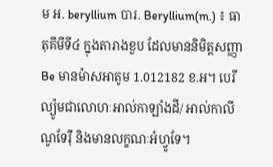ម អ. beryllium បារ. Beryllium(m.) ៖ ធាតុគីមីទី៤ ក្នុងតារាងខួប ដែលមាននិមិត្តសញ្ញា Be មានម៉ាសអាតូម 1.012182 ខ.អ។ បេរីល្យ៉ូមជាលោហៈអាល់កាឡាំងដី/ អាល់កាលីណូទែរ៉ឺ និងមានលក្ខណៈអំហ្វូទែ។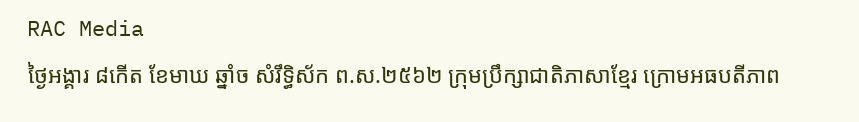RAC Media
ថ្ងៃអង្គារ ៨កើត ខែមាឃ ឆ្នាំច សំរឹទ្ធិស័ក ព.ស.២៥៦២ ក្រុមប្រឹក្សាជាតិភាសាខ្មែរ ក្រោមអធបតីភាព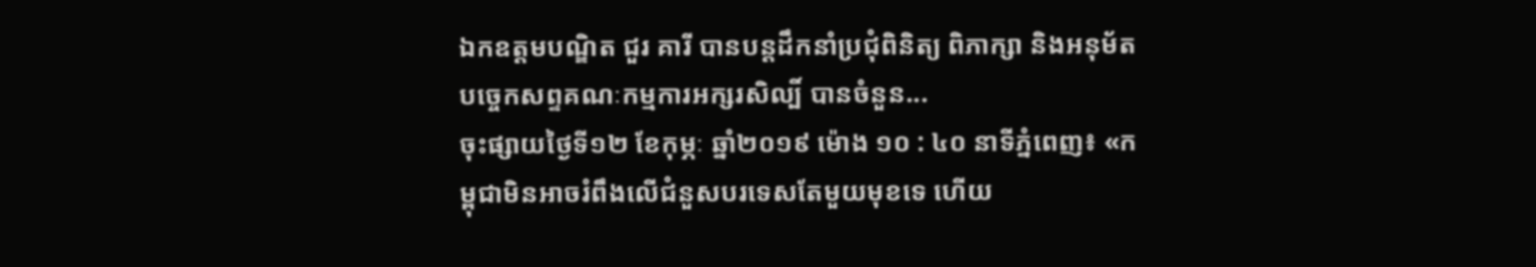ឯកឧត្តមបណ្ឌិត ជួរ គារី បានបន្តដឹកនាំប្រជុំពិនិត្យ ពិភាក្សា និងអនុម័តបច្ចេកសព្ទគណៈកម្មការអក្សរសិល្បិ៍ បានចំនួន...
ចុះផ្សាយថ្ងៃទី១២ ខែកុម្ភៈ ឆ្នាំ២០១៩ ម៉ោង ១០ : ៤០ នាទីភ្នំពេញ៖ «កម្ពុជាមិនអាចរំពឹងលើជំនួសបរទេសតែមួយមុខទេ ហើយ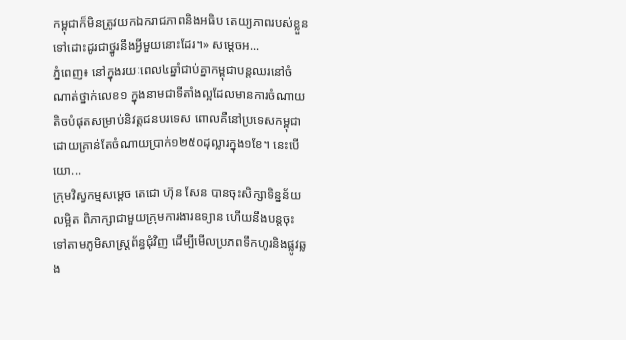កម្ពុជាក៏មិនត្រូវយកឯករាជភាពនិងអធិប តេយ្យភាពរបស់ខ្លួនទៅដោះដូរជាថ្នូរនឹងអ្វីមួយនោះដែរ។» សម្ដេចអ...
ភ្នំពេញ៖ នៅក្នុងរយៈពេល៤ឆ្នាំជាប់គ្នាកម្ពុជាបន្តឈរនៅចំណាត់ថ្នាក់លេខ១ ក្នុងនាមជាទីតាំងល្អដែលមានការចំណាយតិចបំផុតសម្រាប់និវត្តជនបរទេស ពោលគឺនៅប្រទេសកម្ពុជាដោយគ្រាន់តែចំណាយប្រាក់១២៥០ដុល្លារក្នុង១ខែ។ នេះបើយោ...
ក្រុមវិស្វកម្មសម្តេច តេជោ ហ៊ុន សែន បានចុះសិក្សាទិន្នន័យលម្អិត ពិភាក្សាជាមួយក្រុមការងារឧទ្យាន ហើយនឹងបន្តចុះទៅតាមភូមិសាស្ត្រព័ន្ធជុំវិញ ដើម្បីមើលប្រភពទឹកហូរនិងផ្លូវឆ្លង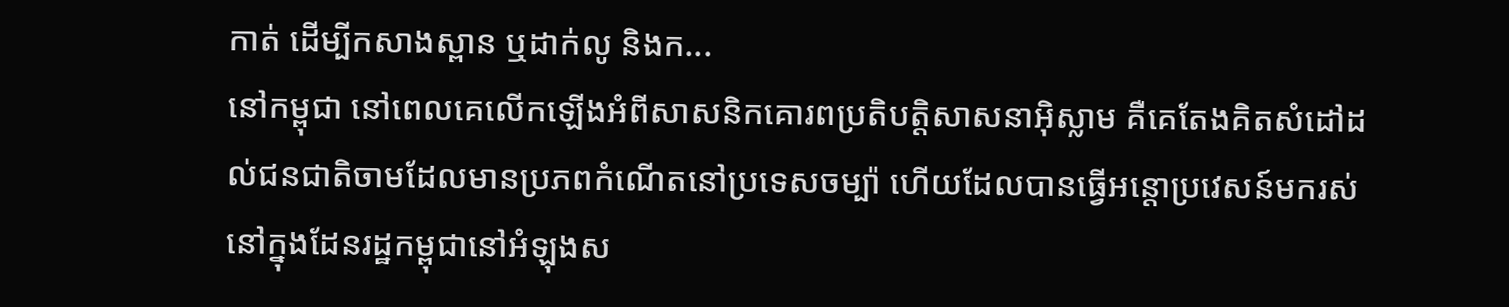កាត់ ដើម្បីកសាងស្ពាន ឬដាក់លូ និងក...
នៅកម្ពុជា នៅពេលគេលើកឡើងអំពីសាសនិកគោរពប្រតិបត្តិសាសនាអ៊ិស្លាម គឺគេតែងគិតសំដៅដល់ជនជាតិចាមដែលមានប្រភពកំណើតនៅប្រទេសចម្ប៉ា ហើយដែលបានធ្វើអន្តោប្រវេសន៍មករស់នៅក្នុងដែនរដ្ឋកម្ពុជានៅអំឡុងស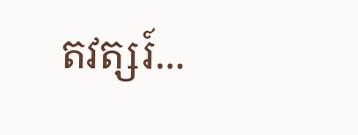តវត្សរ៍...